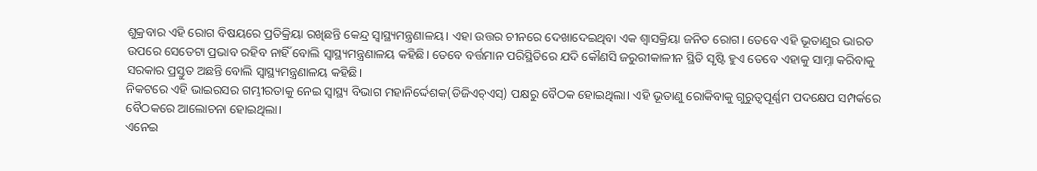ଶୁକ୍ରବାର ଏହି ରୋଗ ବିଷୟରେ ପ୍ରତିକ୍ରିୟା ରଖିଛନ୍ତି କେନ୍ଦ୍ର ସ୍ୱାସ୍ଥ୍ୟମନ୍ତ୍ରଣାଳୟ। ଏହା ଉତ୍ତର ଚୀନରେ ଦେଖାଦେଇଥିବା ଏକ ଶ୍ୱାସକ୍ରିୟା ଜନିତ ରୋଗ। ତେବେ ଏହି ଭୂତାଣୁର ଭାରତ ଉପରେ ସେତେଟା ପ୍ରଭାବ ରହିବ ନାହିଁ ବୋଲି ସ୍ୱାସ୍ଥ୍ୟମନ୍ତ୍ରଣାଳୟ କହିଛି। ତେବେ ବର୍ତ୍ତମାନ ପରିସ୍ଥିତିରେ ଯଦି କୌଣସି ଜରୁରୀକାଳୀନ ସ୍ଥିତି ସୃଷ୍ଟି ହୁଏ ତେବେ ଏହାକୁ ସାମ୍ନା କରିବାକୁ ସରକାର ପ୍ରସ୍ତୁତ ଅଛନ୍ତି ବୋଲି ସ୍ୱାସ୍ଥ୍ୟମନ୍ତ୍ରଣାଳୟ କହିଛି।
ନିକଟରେ ଏହି ଭାଇରସର ଗମ୍ଭୀରତାକୁ ନେଇ ସ୍ୱାସ୍ଥ୍ୟ ବିଭାଗ ମହାନିର୍ଦ୍ଦେଶକ(ଡିଜିଏଚ୍ଏସ୍) ପକ୍ଷରୁ ବୈଠକ ହୋଇଥିଲା। ଏହି ଭୂତାଣୁ ରୋକିବାକୁ ଗୁରୁତ୍ୱପୂର୍ଣ୍ଣମ ପଦକ୍ଷେପ ସମ୍ପର୍କରେ ବୈଠକରେ ଆଲୋଚନା ହୋଇଥିଲା।
ଏନେଇ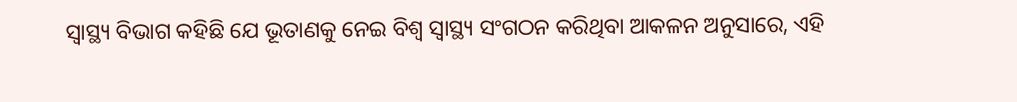ସ୍ୱାସ୍ଥ୍ୟ ବିଭାଗ କହିଛି ଯେ ଭୂତାଣକୁ ନେଇ ବିଶ୍ୱ ସ୍ୱାସ୍ଥ୍ୟ ସଂଗଠନ କରିଥିବା ଆକଳନ ଅନୁସାରେ, ଏହି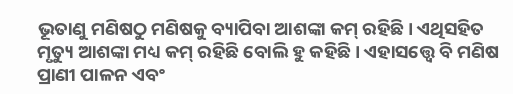ଭୂତାଣୁ ମଣିଷଠୁ ମଣିଷକୁ ବ୍ୟାପିବା ଆଶଙ୍କା କମ୍ ରହିଛି। ଏଥିସହିତ ମୃତ୍ୟୁ ଆଶଙ୍କା ମଧ୍ୟ କମ୍ ରହିଛି ବୋଲି ହୁ କହିଛି। ଏହାସତ୍ତ୍ୱେ ବି ମଣିଷ ପ୍ରାଣୀ ପାଳନ ଏବଂ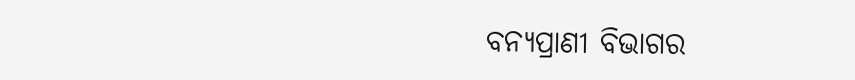ବନ୍ୟପ୍ରାଣୀ ବିଭାଗର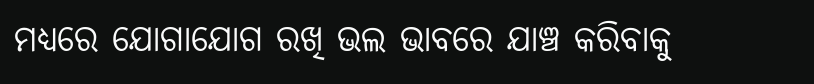ମଧ୍ୟରେ ଯୋଗାଯୋଗ ରଖି ଭଲ ଭାବରେ ଯାଞ୍ଚ କରିବାକୁ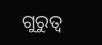ଗୁରୁତ୍ୱ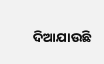ଦିଆଯାଉଛି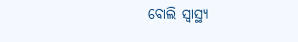ବୋଲି ସ୍ୱାସ୍ଥ୍ୟ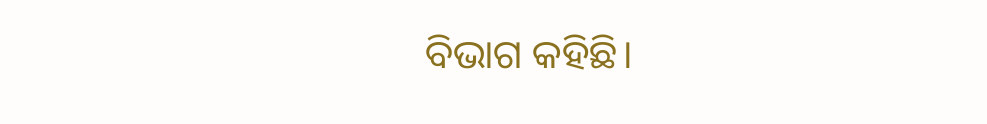ବିଭାଗ କହିଛି।